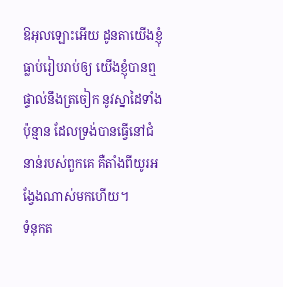ឱអុលឡោះអើយ ដូនតាយើងខ្ញុំធ្លាប់រៀបរាប់ឲ្យ យើងខ្ញុំបានឮផ្ទាល់នឹងត្រចៀក នូវស្នាដៃទាំងប៉ុន្មាន ដែលទ្រង់បានធ្វើនៅជំនាន់របស់ពួកគេ គឺតាំងពីយូរអង្វែងណាស់មកហើយ។
ទំនុកត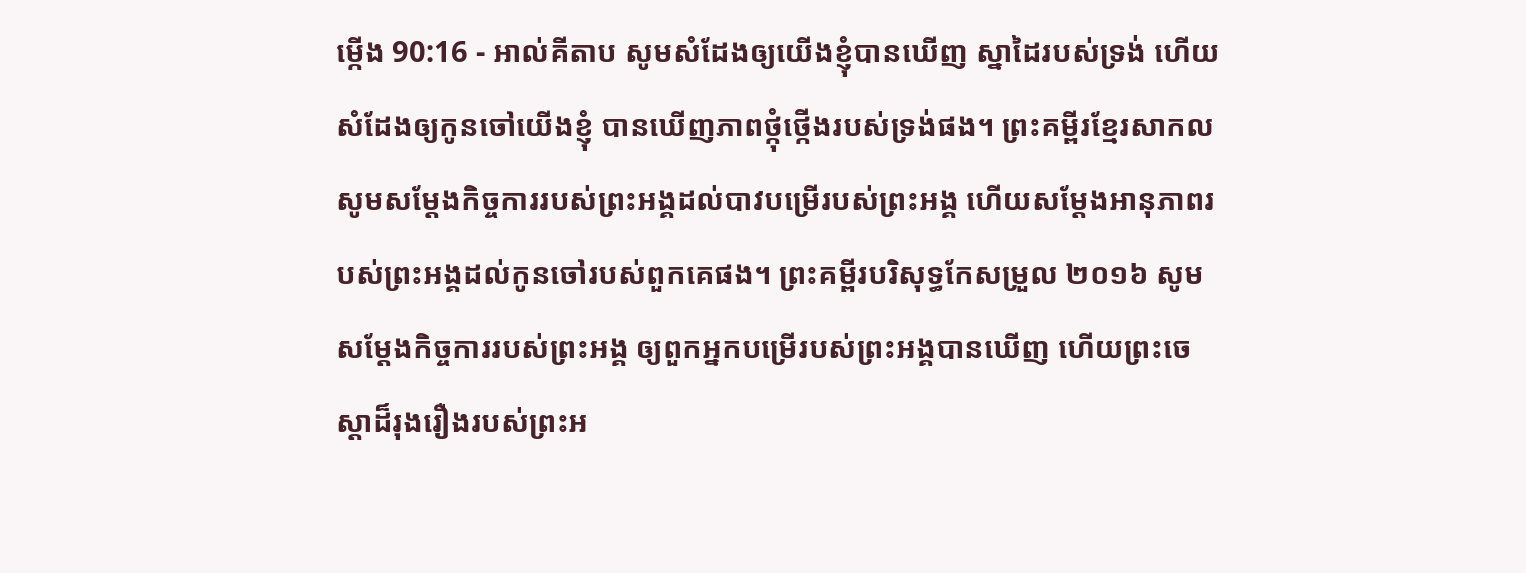ម្កើង 90:16 - អាល់គីតាប សូមសំដែងឲ្យយើងខ្ញុំបានឃើញ ស្នាដៃរបស់ទ្រង់ ហើយសំដែងឲ្យកូនចៅយើងខ្ញុំ បានឃើញភាពថ្កុំថ្កើងរបស់ទ្រង់ផង។ ព្រះគម្ពីរខ្មែរសាកល សូមសម្ដែងកិច្ចការរបស់ព្រះអង្គដល់បាវបម្រើរបស់ព្រះអង្គ ហើយសម្ដែងអានុភាពរបស់ព្រះអង្គដល់កូនចៅរបស់ពួកគេផង។ ព្រះគម្ពីរបរិសុទ្ធកែសម្រួល ២០១៦ សូមសម្ដែងកិច្ចការរបស់ព្រះអង្គ ឲ្យពួកអ្នកបម្រើរបស់ព្រះអង្គបានឃើញ ហើយព្រះចេស្ដាដ៏រុងរឿងរបស់ព្រះអ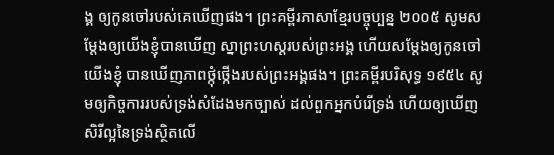ង្គ ឲ្យកូនចៅរបស់គេឃើញផង។ ព្រះគម្ពីរភាសាខ្មែរបច្ចុប្បន្ន ២០០៥ សូមសម្តែងឲ្យយើងខ្ញុំបានឃើញ ស្នាព្រះហស្ដរបស់ព្រះអង្គ ហើយសម្តែងឲ្យកូនចៅយើងខ្ញុំ បានឃើញភាពថ្កុំថ្កើងរបស់ព្រះអង្គផង។ ព្រះគម្ពីរបរិសុទ្ធ ១៩៥៤ សូមឲ្យកិច្ចការរបស់ទ្រង់សំដែងមកច្បាស់ ដល់ពួកអ្នកបំរើទ្រង់ ហើយឲ្យឃើញសិរីល្អនៃទ្រង់ស្ថិតលើ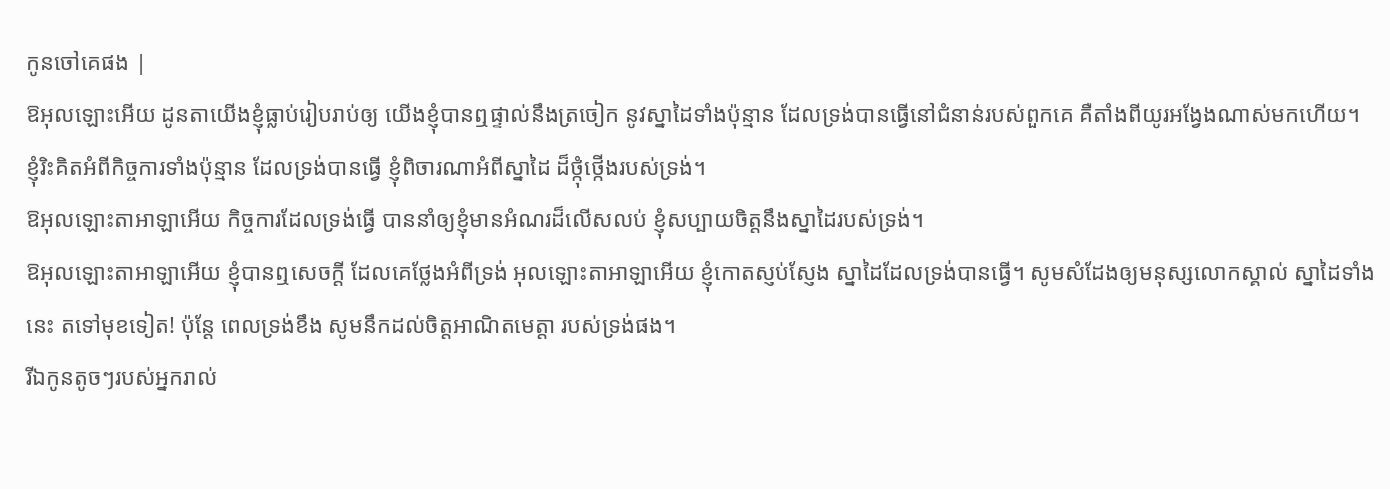កូនចៅគេផង |
ឱអុលឡោះអើយ ដូនតាយើងខ្ញុំធ្លាប់រៀបរាប់ឲ្យ យើងខ្ញុំបានឮផ្ទាល់នឹងត្រចៀក នូវស្នាដៃទាំងប៉ុន្មាន ដែលទ្រង់បានធ្វើនៅជំនាន់របស់ពួកគេ គឺតាំងពីយូរអង្វែងណាស់មកហើយ។
ខ្ញុំរិះគិតអំពីកិច្ចការទាំងប៉ុន្មាន ដែលទ្រង់បានធ្វើ ខ្ញុំពិចារណាអំពីស្នាដៃ ដ៏ថ្កុំថ្កើងរបស់ទ្រង់។
ឱអុលឡោះតាអាឡាអើយ កិច្ចការដែលទ្រង់ធ្វើ បាននាំឲ្យខ្ញុំមានអំណរដ៏លើសលប់ ខ្ញុំសប្បាយចិត្តនឹងស្នាដៃរបស់ទ្រង់។
ឱអុលឡោះតាអាឡាអើយ ខ្ញុំបានឮសេចក្ដី ដែលគេថ្លែងអំពីទ្រង់ អុលឡោះតាអាឡាអើយ ខ្ញុំកោតស្ញប់ស្ញែង ស្នាដៃដែលទ្រង់បានធ្វើ។ សូមសំដែងឲ្យមនុស្សលោកស្គាល់ ស្នាដៃទាំងនេះ តទៅមុខទៀត! ប៉ុន្តែ ពេលទ្រង់ខឹង សូមនឹកដល់ចិត្តអាណិតមេត្តា របស់ទ្រង់ផង។
រីឯកូនតូចៗរបស់អ្នករាល់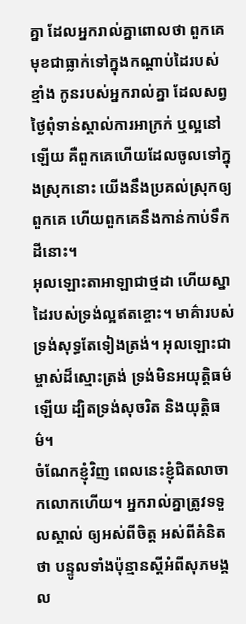គ្នា ដែលអ្នករាល់គ្នាពោលថា ពួកគេមុខជាធ្លាក់ទៅក្នុងកណ្តាប់ដៃរបស់ខ្មាំង កូនរបស់អ្នករាល់គ្នា ដែលសព្វថ្ងៃពុំទាន់ស្គាល់ការអាក្រក់ ឬល្អនៅឡើយ គឺពួកគេហើយដែលចូលទៅក្នុងស្រុកនោះ យើងនឹងប្រគល់ស្រុកឲ្យពួកគេ ហើយពួកគេនឹងកាន់កាប់ទឹកដីនោះ។
អុលឡោះតាអាឡាជាថ្មដា ហើយស្នាដៃរបស់ទ្រង់ល្អឥតខ្ចោះ។ មាគ៌ារបស់ទ្រង់សុទ្ធតែទៀងត្រង់។ អុលឡោះជាម្ចាស់ដ៏ស្មោះត្រង់ ទ្រង់មិនអយុត្តិធម៌ឡើយ ដ្បិតទ្រង់សុចរិត និងយុត្តិធម៌។
ចំណែកខ្ញុំវិញ ពេលនេះខ្ញុំជិតលាចាកលោកហើយ។ អ្នករាល់គ្នាត្រូវទទួលស្គាល់ ឲ្យអស់ពីចិត្ត អស់ពីគំនិតថា បន្ទូលទាំងប៉ុន្មានស្តីអំពីសុភមង្គល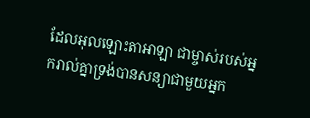ដែលអុលឡោះតាអាឡា ជាម្ចាស់របស់អ្នករាល់គ្នាទ្រង់បានសន្យាជាមួយអ្នក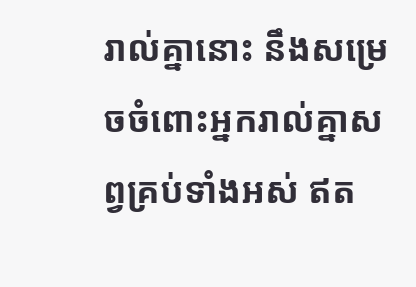រាល់គ្នានោះ នឹងសម្រេចចំពោះអ្នករាល់គ្នាសព្វគ្រប់ទាំងអស់ ឥត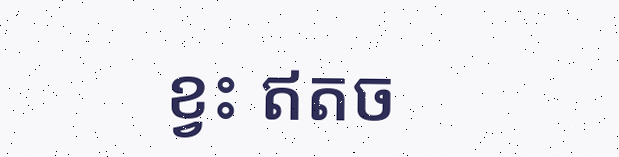ខ្វះ ឥតច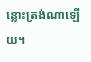ន្លោះត្រង់ណាឡើយ។